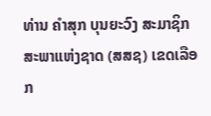ທ່ານ ຄຳສຸກ ບຸນຍະວົງ ສະມາຊິກສະພາແຫ່ງຊາດ (ສສຊ) ເຂດເລືອກ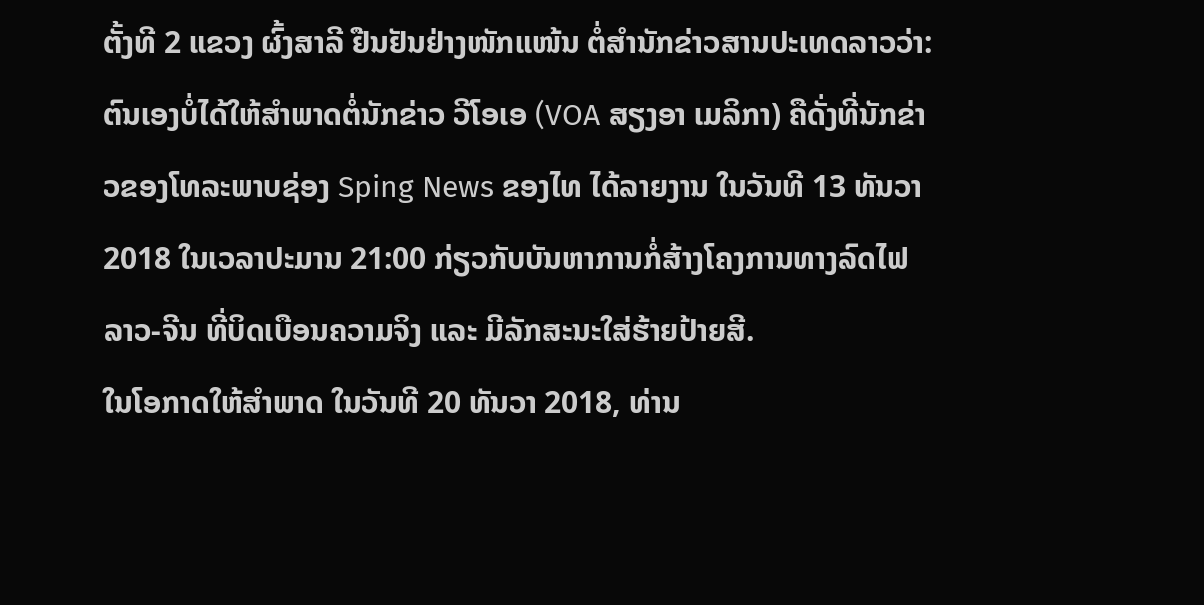ຕັ້ງທີ 2 ແຂວງ ຜົ້ງສາລີ ຢືນຢັນຢ່າງໜັກແໜ້ນ ຕໍ່ສຳນັກຂ່າວສານປະເທດລາວວ່າ: ຕົນເອງບໍ່ໄດ້ໃຫ້ສໍາພາດຕໍ່ນັກຂ່າວ ວີໂອເອ (VOA ສຽງອາ ເມລິກາ) ຄືດັ່ງທີ່ນັກຂ່າວຂອງໂທລະພາບຊ່ອງ Sping News ຂອງໄທ ໄດ້ລາຍງານ ໃນວັນທີ 13 ທັນວາ 2018 ໃນເວລາປະມານ 21:00 ກ່ຽວກັບບັນຫາການກໍ່ສ້າງໂຄງການທາງລົດໄຟ ລາວ-ຈີນ ທີ່ບິດເບືອນຄວາມຈິງ ແລະ ມີລັກສະນະໃສ່ຮ້າຍປ້າຍສີ.
ໃນໂອກາດໃຫ້ສຳພາດ ໃນວັນທີ 20 ທັນວາ 2018, ທ່ານ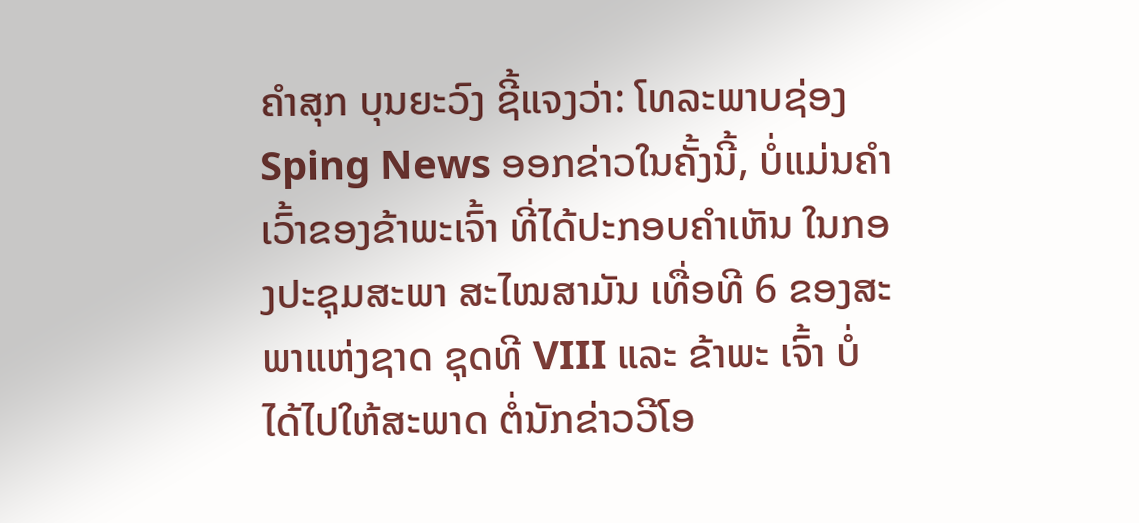ຄຳສຸກ ບຸນຍະວົງ ຊີ້ແຈງວ່າ: ໂທລະພາບຊ່ອງ Sping News ອອກຂ່າວໃນຄັ້ງນີ້, ບໍ່ແມ່ນຄໍາເວົ້າຂອງຂ້າພະເຈົ້າ ທີ່ໄດ້ປະກອບຄຳເຫັນ ໃນກອງປະຊຸມສະພາ ສະໄໝສາມັນ ເທື່ອທີ 6 ຂອງສະພາແຫ່ງຊາດ ຊຸດທີ VIII ແລະ ຂ້າພະ ເຈົ້າ ບໍ່ໄດ້ໄປໃຫ້ສະພາດ ຕໍ່ນັກຂ່າວວີໂອ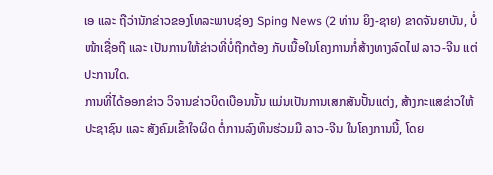ເອ ແລະ ຖືວ່ານັກຂ່າວຂອງໂທລະພາບຊ່ອງ Sping News (2 ທ່ານ ຍິງ-ຊາຍ) ຂາດຈັນຍາບັນ, ບໍ່ໜ້າເຊື່ອຖື ແລະ ເປັນການໃຫ້ຂ່າວທີ່ບໍ່ຖືກຕ້ອງ ກັບເນື້ອໃນໂຄງການກໍ່ສ້າງທາງລົດໄຟ ລາວ-ຈີນ ແຕ່ປະການໃດ.
ການທີ່ໄດ້ອອກຂ່າວ ວິຈານຂ່າວບິດເບືອນນັ້ນ ແມ່ນເປັນການເສກສັນປັ້ນແຕ່ງ, ສ້າງກະແສຂ່າວໃຫ້ປະຊາຊົນ ແລະ ສັງຄົມເຂົ້າໃຈຜິດ ຕໍ່ການລົງທຶນຮ່ວມມື ລາວ-ຈີນ ໃນໂຄງການນີ້, ໂດຍ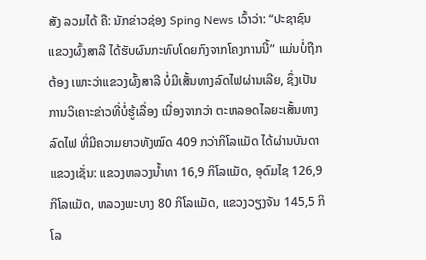ສັງ ລວມໄດ້ ຄື: ນັກຂ່າວຊ່ອງ Sping News ເວົ້າວ່າ: “ປະຊາຊົນແຂວງຜົ້ງສາລີ ໄດ້ຮັບຜົນກະທົບໂດຍກົງຈາກໂຄງການນີ້” ແມ່ນບໍ່ຖືກຕ້ອງ ເພາະວ່າແຂວງຜົ້ງສາລີ ບໍ່ມີເສັ້ນທາງລົດໄຟຜ່ານເລີຍ, ຊຶ່ງເປັນການວິເຄາະຂ່າວທີ່ບໍ່ຮູ້ເລື່ອງ ເນື່ອງຈາກວ່າ ຕະຫລອດໄລຍະເສັ້ນທາງລົດໄຟ ທີ່ມີຄວາມຍາວທັງໝົດ 409 ກວ່າກິໂລແມັດ ໄດ້ຜ່ານບັນດາແຂວງເຊັ່ນ: ແຂວງຫລວງນ້ຳທາ 16,9 ກິໂລແມັດ, ອຸດົມໄຊ 126,9 ກິໂລແມັດ, ຫລວງພະບາງ 80 ກິໂລແມັດ, ແຂວງວຽງຈັນ 145,5 ກິໂລ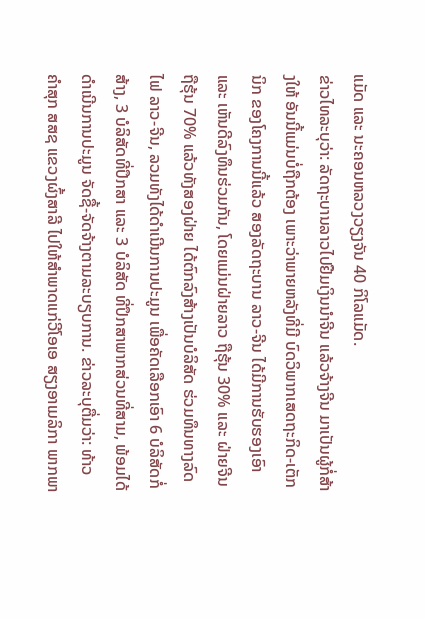ແມັດ ແລະ ນະຄອນຫລວງວຽງຈັນ 40 ກິໂລແມັດ.
ຂ່າວໄທລະບຸວ່າ: ລັດຖະບານລາວໄປຢືມເງິນນໍາຈີນ ແລ້ວຈ້າງຈີນ ມາເປັນຜູ້ກໍ່ສ້າງໃຫ້ ອັນນີ້ແມ່ນບໍ່ຖືກຕ້ອງ ເພາະວ່າພາຍຫລັງທີ່ມີ ບົດວິພາກເສດຖະກິດ-ເຕັກນິກ ຂອງໂຄງການນີ້ແລ້ວ ສອງລັດຖະບານ ລາວ-ຈີນ ໄດ້ມີການຮັບຮອງເອົາ ແລະ ເຫັນດີລົງທຶນຮ່ວມກັນ, ໂດຍແມ່ນຝ່າຍລາວ ຖືຮຸ້ນ 30% ແລະ ຝ່າຍຈີນ ຖືຮຸ້ນ 70% ແລ້ວທັງສອງຝ່າຍ ໄດ້ຕົກລົງສ້າງເປັນບໍລິສັດ ຮ່ວມທຶນທາງລົດໄຟ ລາວ-ຈີນ, ລວມທັງໄດ້ດຳເນີນການປະມູນ ເພື່ອຄັດເລືອກເອົາ 6 ບໍລິສັດກໍ່ສ້າງ, 3 ບໍລິສັດທີ່ປຶກສາ ແລະ 3 ບໍລິສັດ ທີ່ປຶກສາພາກສ່ວນທີ່ສາມ, ພ້ອມໄດ້ດຳເນີນການປະມູນ ຈັດຊື້-ຈັດຈ້າງຕາມລະບຽບການ. ຂ່າວລະບຸຕື່ມວ່າ: ທ້າວ ຄຳສຸກ ສສຊ ແຂວງຜົ້ງສາລີ ໄປໃຫ້ສຳພາດແກ່ວີໂອເອ ສຽງອາເມລິກາ ພາກພາ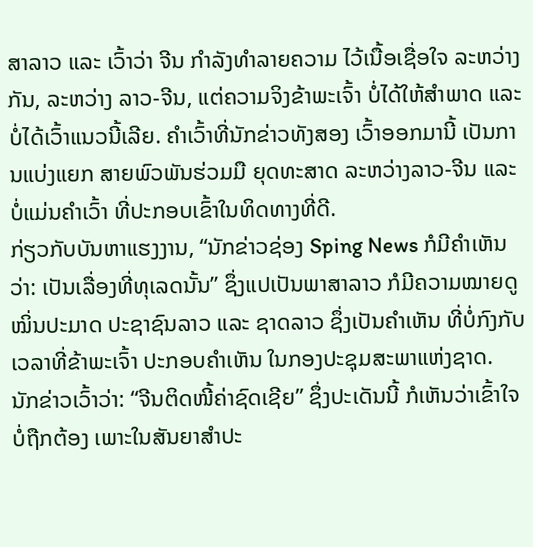ສາລາວ ແລະ ເວົ້າວ່າ ຈີນ ກຳລັງທຳລາຍຄວາມ ໄວ້ເນື້ອເຊື່ອໃຈ ລະຫວ່າງກັນ, ລະຫວ່າງ ລາວ-ຈີນ, ແຕ່ຄວາມຈິງຂ້າພະເຈົ້າ ບໍ່ໄດ້ໃຫ້ສໍາພາດ ແລະ ບໍ່ໄດ້ເວົ້າແນວນີ້ເລີຍ. ຄຳເວົ້າທີ່ນັກຂ່າວທັງສອງ ເວົ້າອອກມານີ້ ເປັນການແບ່ງແຍກ ສາຍພົວພັນຮ່ວມມື ຍຸດທະສາດ ລະຫວ່າງລາວ-ຈີນ ແລະ ບໍ່ແມ່ນຄຳເວົ້າ ທີ່ປະກອບເຂົ້າໃນທິດທາງທີ່ດີ.
ກ່ຽວກັບບັນຫາແຮງງານ, “ນັກຂ່າວຊ່ອງ Sping News ກໍມີຄໍາເຫັນວ່າ: ເປັນເລື່ອງທີ່ທຸເລດນັ້ນ” ຊຶ່ງແປເປັນພາສາລາວ ກໍມີຄວາມໝາຍດູໝິ່ນປະມາດ ປະຊາຊົນລາວ ແລະ ຊາດລາວ ຊຶ່ງເປັນຄຳເຫັນ ທີ່ບໍ່ກົງກັບ ເວລາທີ່ຂ້າພະເຈົ້າ ປະກອບຄຳເຫັນ ໃນກອງປະຊຸມສະພາແຫ່ງຊາດ.
ນັກຂ່າວເວົ້າວ່າ: “ຈີນຕິດໜີ້ຄ່າຊົດເຊີຍ” ຊຶ່ງປະເດັນນີ້ ກໍເຫັນວ່າເຂົ້າໃຈບໍ່ຖືກຕ້ອງ ເພາະໃນສັນຍາສໍາປະ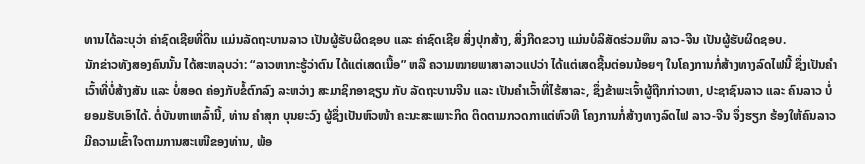ທານໄດ້ລະບຸວ່າ ຄ່າຊົດເຊີຍທີ່ດິນ ແມ່ນລັດຖະບານລາວ ເປັນຜູ້ຮັບຜິດຊອບ ແລະ ຄ່າຊົດເຊີຍ ສິ່ງປຸກສ້າງ, ສິ່ງກີດຂວາງ ແມ່ນບໍລິສັດຮ່ວມທຶນ ລາວ-ຈີນ ເປັນຜູ້ຮັບຜິດຊອບ.
ນັກຂ່າວທັງສອງຄົນນັ້ນ ໄດ້ສະຫລຸບວ່າ: “ລາວຫາກະຮູ້ວ່າຕົນ ໄດ້ແຕ່ເສດເນື້ອ” ຫລື ຄວາມໝາຍພາສາລາວແປວ່າ ໄດ້ແຕ່ເສດຊີ້ນຕ່ອນນ້ອຍໆ ໃນໂຄງການກໍ່ສ້າງທາງລົດໄຟນີ້ ຊຶ່ງເປັນຄຳເວົ້າທີ່ບໍ່ສ້າງສັນ ແລະ ບໍ່ສອດ ຄ່ອງກັບຂໍ້ຕົກລົງ ລະຫວ່າງ ສະມາຊິກອາຊຽນ ກັບ ລັດຖະບານຈີນ ແລະ ເປັນຄຳເວົ້າທີ່ໄຮ້ສາລະ, ຊຶ່ງຂ້າພະເຈົ້າຜູ້ຖືກກ່າວຫາ, ປະຊາຊົນລາວ ແລະ ຄົນລາວ ບໍ່ຍອມຮັບເອົາໄດ້. ຕໍ່ບັນຫາເຫລົ້ານີ້, ທ່ານ ຄຳສຸກ ບຸນຍະວົງ ຜູ້ຊຶ່ງເປັນຫົວໜ້າ ຄະນະສະເພາະກິດ ຕິດຕາມກວດກາແຕ່ຫົວທີ ໂຄງການກໍ່ສ້າງທາງລົດໄຟ ລາວ-ຈີນ ຈຶ່ງຮຽກ ຮ້ອງໃຫ້ຄົນລາວ ມີຄວາມເຂົ້າໃຈຕາມການສະເໜີຂອງທ່ານ, ພ້ອ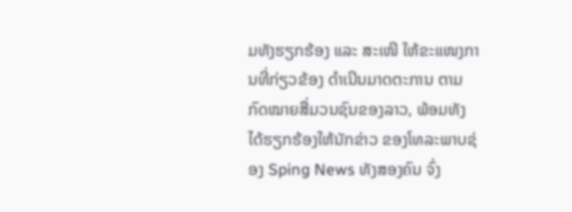ມທັງຮຽກຮ້ອງ ແລະ ສະເໜີ ໃຫ້ຂະແໜງການທີ່ກ່ຽວຂ້ອງ ດຳເນີນມາດຕະການ ຕາມກົດໝາຍສື່ມວນຊົນຂອງລາວ, ພ້ອມທັງໄດ້ຮຽກຮ້ອງໃຫ້ນັກຂ່າວ ຂອງໂທລະພາບຊ່ອງ Sping News ທັງສອງຄົນ ຈົ່ງ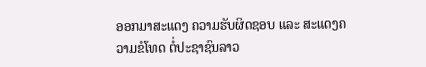ອອກມາສະແດງ ຄວາມຮັບຜິດຊອບ ແລະ ສະແດງຄວາມຂໍໂທດ ຕໍ່ປະຊາຊົນລາວ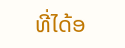ທີ່ໄດ້ອ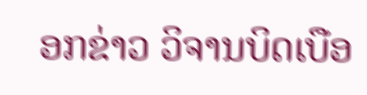ອກຂ່າວ ວິຈານບິດເບືອ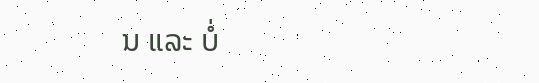ນ ແລະ ບໍ່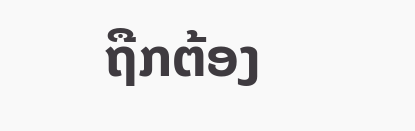ຖືກຕ້ອງ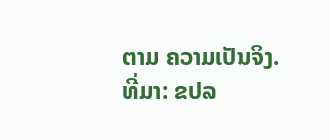ຕາມ ຄວາມເປັນຈິງ.
ທີ່ມາ: ຂປລ